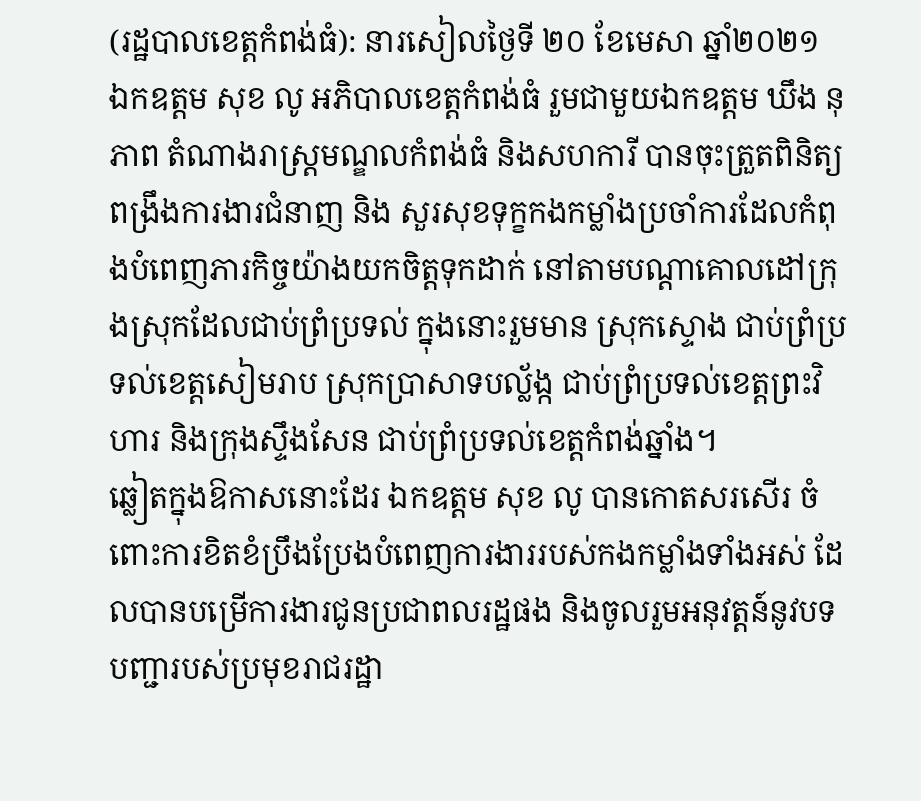(រដ្ឋបាលខេត្តកំពង់ធំ): នារសៀលថ្ងៃទី ២០ ខែមេសា ឆ្នាំ២០២១ ឯកឧត្តម សុខ លូ អភិបាលខេត្តកំពង់ធំ រួមជាមួយឯកឧត្តម ឃឹង នុភាព តំណាងរាស្ត្រមណ្ឌលកំពង់ធំ និងសហការី បានចុះត្រួតពិនិត្យ ពង្រឹងការងារជំនាញ និង សួរសុខទុក្ខកងកម្លាំងប្រចាំការដែលកំពុងបំពេញភារកិច្ចយ៉ាងយកចិត្តទុកដាក់ នៅតាមបណ្តាគោលដៅក្រុងស្រុកដែលជាប់ព្រំប្រទល់ ក្នុងនោះរួមមាន ស្រុកស្ទោង ជាប់ព្រំប្រទល់ខេត្តសៀមរាប ស្រុកប្រាសាទបល្ល័ង្ក ជាប់ព្រំប្រទល់ខេត្តព្រះវិហារ និងក្រុងស្ទឹងសែន ជាប់ព្រំប្រទល់ខេត្តកំពង់ឆ្នាំង។
ឆ្លៀតក្នុងឱកាសនោះដែរ ឯកឧត្តម សុខ លូ បានកោតសរសើរ ចំពោះការខិតខំប្រឹងប្រែងបំពេញការងាររបស់កងកម្លាំងទាំងអស់ ដែលបានបម្រើការងារជូនប្រជាពលរដ្ឋផង និងចូលរួមអនុវត្តន៍នូវបទបញ្ជារបស់ប្រមុខរាជរដ្ឋា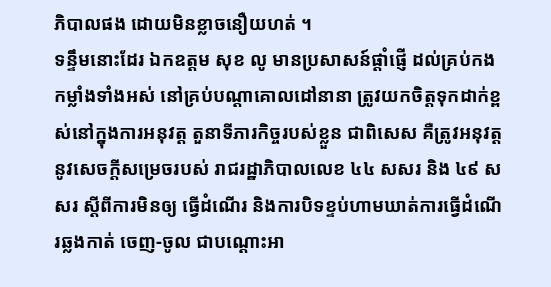ភិបាលផង ដោយមិនខ្លាចនឿយហត់ ។
ទន្ទឹមនោះដែរ ឯកឧត្តម សុខ លូ មានប្រសាសន៍ផ្តាំផ្ញើ ដល់គ្រប់កងកម្លាំងទាំងអស់ នៅគ្រប់បណ្តាគោលដៅនានា ត្រូវយកចិត្តទុកដាក់ខ្ពស់នៅក្នុងការអនុវត្ត តួនាទីភារកិច្ចរបស់ខ្លួន ជាពិសេស គឺត្រូវអនុវត្តនូវសេចក្តីសម្រេចរបស់ រាជរដ្ឋាភិបាលលេខ ៤៤ សសរ និង ៤៩ សសរ ស្តីពីការមិនឲ្យ ធ្វើដំណើរ និងការបិទខ្ទប់ហាមឃាត់ការធ្វើដំណើរឆ្លងកាត់ ចេញ-ចូល ជាបណ្តោះអា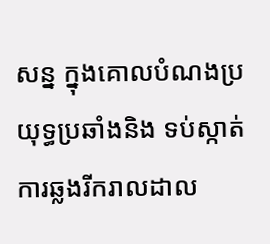សន្ន ក្នុងគោលបំណងប្រយុទ្ធប្រឆាំងនិង ទប់ស្កាត់ការឆ្លងរីករាលដាល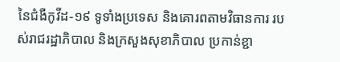នៃជំងឺកូវីដ-១៩ ទូទាំងប្រទេស និងគោរពតាមវិធានការ របស់រាជរដ្ឋាភិបាល និងក្រសួងសុខាភិបាល ប្រកាន់ខ្ជា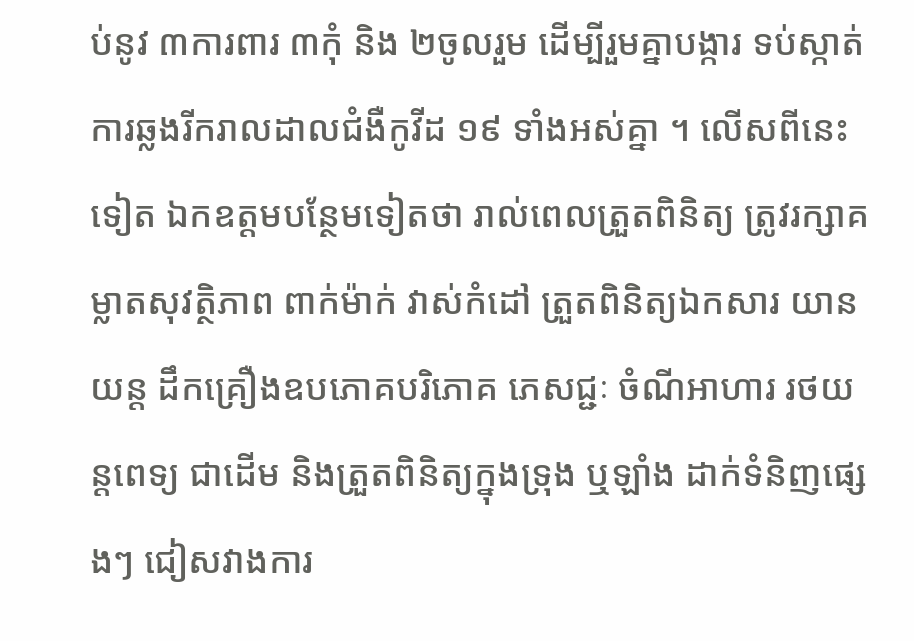ប់នូវ ៣ការពារ ៣កុំ និង ២ចូលរួម ដើម្បីរួមគ្នាបង្ការ ទប់ស្កាត់ ការឆ្លងរីករាលដាលជំងឺកូវីដ ១៩ ទាំងអស់គ្នា ។ លើសពីនេះទៀត ឯកឧត្តមបន្ថែមទៀតថា រាល់ពេលត្រួតពិនិត្យ ត្រូវរក្សាគម្លាតសុវត្ថិភាព ពាក់ម៉ាក់ វាស់កំដៅ ត្រួតពិនិត្យឯកសារ យានយន្ត ដឹកគ្រឿងឧបភោគបរិភោគ ភេសជ្ជៈ ចំណីអាហារ រថយន្តពេទ្យ ជាដើម និងត្រួតពិនិត្យក្នុងទ្រុង ឬឡាំង ដាក់ទំនិញផ្សេងៗ ជៀសវាងការ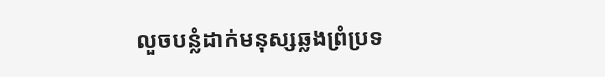លួចបន្លំដាក់មនុស្សឆ្លងព្រំប្រទ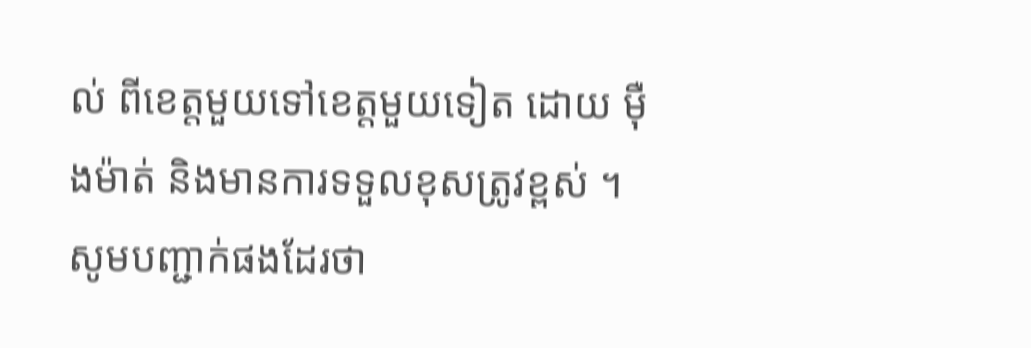ល់ ពីខេត្តមួយទៅខេត្តមួយទៀត ដោយ ម៉ឺងម៉ាត់ និងមានការទទួលខុសត្រូវខ្ពស់ ។
សូមបញ្ជាក់ផងដែរថា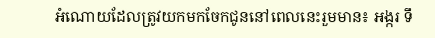អំណោយដែលត្រូវយកមកចែកជូននៅពេលនេះរួមមាន៖ អង្ករ ទឹ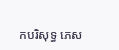កបរិសុទ្ធ ភេស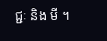ជ្ជៈ និង មី ។